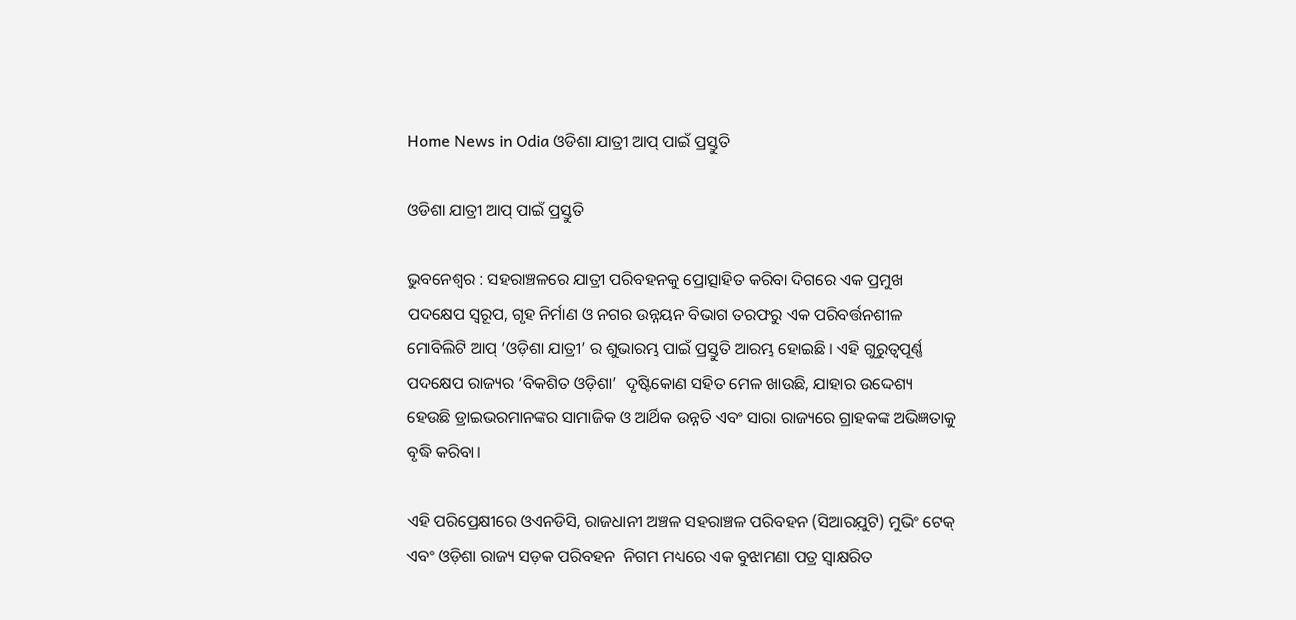Home News in Odia ଓଡିଶା ଯାତ୍ରୀ ଆପ୍‍ ପାଇଁ ପ୍ରସ୍ତୁତି

ଓଡିଶା ଯାତ୍ରୀ ଆପ୍‍ ପାଇଁ ପ୍ରସ୍ତୁତି

ଭୁବନେଶ୍ୱର : ସହରାଞ୍ଚଳରେ ଯାତ୍ରୀ ପରିବହନକୁ ପ୍ରୋତ୍ସାହିତ କରିବା ଦିଗରେ ଏକ ପ୍ରମୁଖ ପଦକ୍ଷେପ ସ୍ୱରୂପ, ଗୃହ ନିର୍ମାଣ ଓ ନଗର ଉନ୍ନୟନ ବିଭାଗ ତରଫରୁ ଏକ ପରିବର୍ତ୍ତନଶୀଳ ମୋବିଲିଟି ଆପ୍ ‘ଓଡ଼ିଶା ଯାତ୍ରୀ’ ର ଶୁଭାରମ୍ଭ ପାଇଁ ପ୍ରସ୍ତୁତି ଆରମ୍ଭ ହୋଇଛି । ଏହି ଗୁରୁତ୍ୱପୂର୍ଣ୍ଣ ପଦକ୍ଷେପ ରାଜ୍ୟର ‘ବିକଶିତ ଓଡ଼ିଶା’  ଦୃଷ୍ଟିକୋଣ ସହିତ ମେଳ ଖାଉଛି, ଯାହାର ଉଦ୍ଦେଶ୍ୟ ହେଉଛି ଡ୍ରାଇଭରମାନଙ୍କର ସାମାଜିକ ଓ ଆର୍ଥିକ ଉନ୍ନତି ଏବଂ ସାରା ରାଜ୍ୟରେ ଗ୍ରାହକଙ୍କ ଅଭିଜ୍ଞତାକୁ ବୃଦ୍ଧି କରିବା।

ଏହି ପରିପ୍ରେକ୍ଷୀରେ ଓଏନଡିସି, ରାଜଧାନୀ ଅଞ୍ଚଳ ସହରାଞ୍ଚଳ ପରିବହନ (ସିଆରଯ଼ୁଟି) ମୁଭିଂ ଟେକ୍ ଏବଂ ଓଡ଼ିଶା ରାଜ୍ୟ ସଡ଼କ ପରିବହନ  ନିଗମ ମଧ୍ୟରେ ଏକ ବୁଝାମଣା ପତ୍ର ସ୍ୱାକ୍ଷରିତ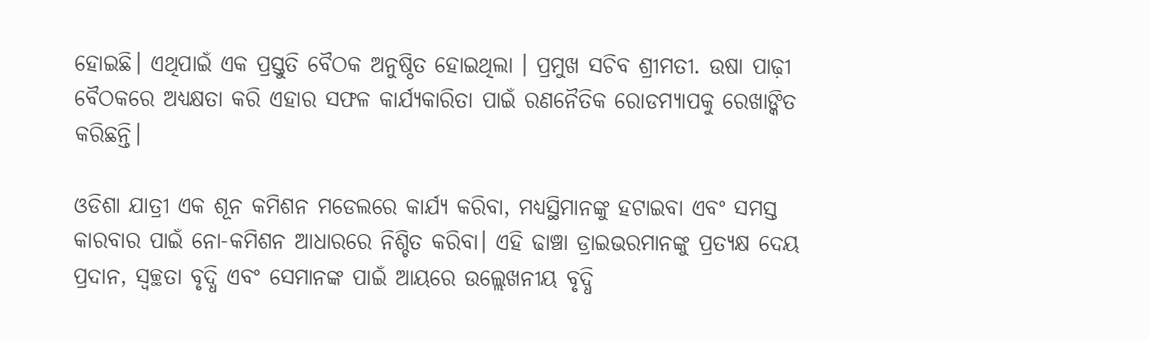ହୋଇଛି। ଏଥିପାଇଁ ଏକ ପ୍ରସ୍ତୁତି ବୈଠକ ଅନୁଷ୍ଠିତ ହୋଇଥିଲା । ପ୍ରମୁଖ ସଚିବ ଶ୍ରୀମତୀ. ଉଷା ପାଢ଼ୀ ବୈଠକରେ ଅଧ୍ୟକ୍ଷତା କରି ଏହାର ସଫଳ କାର୍ଯ୍ୟକାରିତା ପାଇଁ ରଣନୈତିକ ରୋଡମ୍ୟାପକୁ ରେଖାଙ୍କିତ କରିଛନ୍ତି।

ଓଡିଶା ଯାତ୍ରୀ ଏକ ଶୂନ କମିଶନ ମଡେଲରେ କାର୍ଯ୍ୟ କରିବା, ମଧ୍ୟସ୍ଥିମାନଙ୍କୁ ହଟାଇବା ଏବଂ ସମସ୍ତ କାରବାର ପାଇଁ ନୋ-କମିଶନ ଆଧାରରେ ନିଶ୍ଚିତ କରିବା। ଏହି ଢାଞ୍ଚା ଡ୍ରାଇଭରମାନଙ୍କୁ ପ୍ରତ୍ୟକ୍ଷ ଦେୟ ପ୍ରଦାନ, ସ୍ୱଚ୍ଛତା ବୃଦ୍ଧି ଏବଂ ସେମାନଙ୍କ ପାଇଁ ଆୟରେ ଉଲ୍ଲେଖନୀୟ ବୃଦ୍ଧି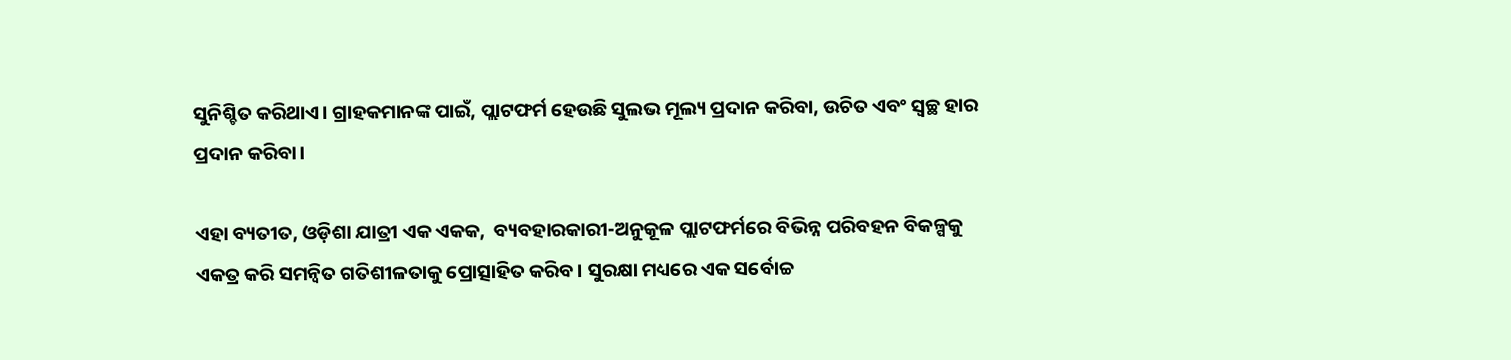ସୁନିଶ୍ଚିତ କରିଥାଏ। ଗ୍ରାହକମାନଙ୍କ ପାଇଁ, ପ୍ଲାଟଫର୍ମ ହେଉଛି ସୁଲଭ ମୂଲ୍ୟ ପ୍ରଦାନ କରିବା, ଉଚିତ ଏବଂ ସ୍ୱଚ୍ଛ ହାର ପ୍ରଦାନ କରିବା।

ଏହା ବ୍ୟତୀତ, ଓଡ଼ିଶା ଯାତ୍ରୀ ଏକ ଏକକ,  ବ୍ୟବହାରକାରୀ-ଅନୁକୂଳ ପ୍ଲାଟଫର୍ମରେ ବିଭିନ୍ନ ପରିବହନ ବିକଳ୍ପକୁ ଏକତ୍ର କରି ସମନ୍ୱିତ ଗତିଶୀଳତାକୁ ପ୍ରୋତ୍ସାହିତ କରିବ। ସୁରକ୍ଷା ମଧ୍ୟରେ ଏକ ସର୍ବୋଚ୍ଚ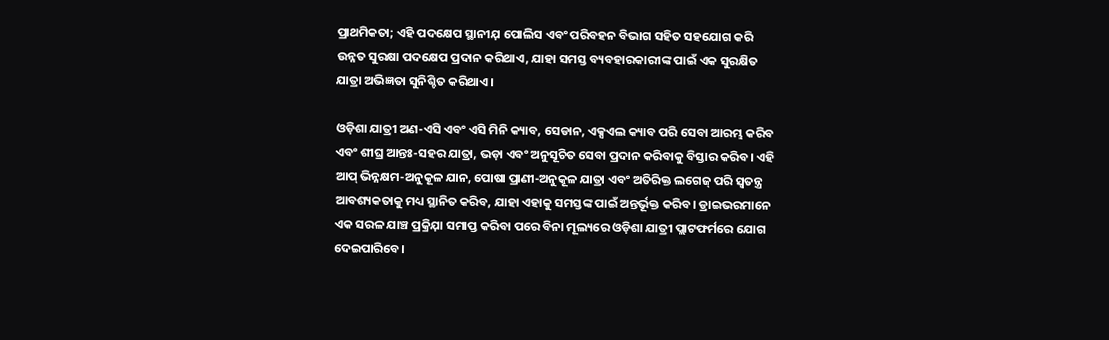ପ୍ରାଥମିକତା; ଏହି ପଦକ୍ଷେପ ସ୍ଥାନୀଯ଼ ପୋଲିସ ଏବଂ ପରିବହନ ବିଭାଗ ସହିତ ସହଯୋଗ କରି ଉନ୍ନତ ସୁରକ୍ଷା ପଦକ୍ଷେପ ପ୍ରଦାନ କରିଥାଏ, ଯାହା ସମସ୍ତ ବ୍ୟବହାରକାରୀଙ୍କ ପାଇଁ ଏକ ସୁରକ୍ଷିତ ଯାତ୍ରା ଅଭିଜ୍ଞତା ସୁନିଶ୍ଚିତ କରିଥାଏ।

ଓଡ଼ିଶା ଯାତ୍ରୀ ଅଣ-ଏସି ଏବଂ ଏସି ମିନି କ୍ୟାବ, ସେଡାନ, ଏକ୍ସଏଲ କ୍ୟାବ ପରି ସେବା ଆରମ୍ଭ କରିବ ଏବଂ ଶୀଘ୍ର ଆନ୍ତଃ-ସହର ଯାତ୍ରା, ଭଡ଼ା ଏବଂ ଅନୁସୂଚିତ ସେବା ପ୍ରଦାନ କରିବାକୁ ବିସ୍ତାର କରିବ। ଏହି ଆପ୍ ଭିନ୍ନକ୍ଷମ-ଅନୁକୂଳ ଯାନ, ପୋଷା ପ୍ରାଣୀ-ଅନୁକୂଳ ଯାତ୍ରା ଏବଂ ଅତିରିକ୍ତ ଲଗେଜ୍ ପରି ସ୍ୱତନ୍ତ୍ର ଆବଶ୍ୟକତାକୁ ମଧ୍ୟ ସ୍ଥାନିତ କରିବ, ଯାହା ଏହାକୁ ସମସ୍ତଙ୍କ ପାଇଁ ଅନ୍ତର୍ଭୂକ୍ତ କରିବ। ଡ୍ରାଇଭରମାନେ ଏକ ସରଳ ଯାଞ୍ଚ ପ୍ରକ୍ରିଯ଼ା ସମାପ୍ତ କରିବା ପରେ ବିନା ମୂଲ୍ୟରେ ଓଡ଼ିଶା ଯାତ୍ରୀ ପ୍ଲାଟଫର୍ମରେ ଯୋଗ ଦେଇପାରିବେ।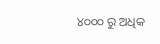୪୦୦୦ ରୁ ଅଧିକ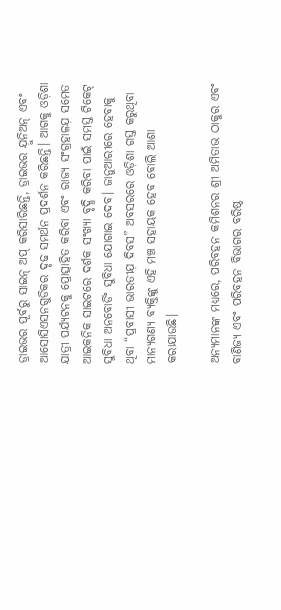ଡ୍ରାଇଭର ପୂର୍ବରୁ ସାଇନ୍ ଅପ୍ କରିସାରିଛନ୍ତି, ଡ୍ରାଇଭର ଯ଼ୁନିଅନ୍ ଏବଂ ଆସୋସିଏସନଗୁଡିକର ଦୃଢ ସମର୍ଥନ ପ୍ରଦର୍ଶନ କରିଛନ୍ତି। ଆଗକୁ ଓଡ଼ିଶା ଯାତ୍ରୀ ପର୍ଯ୍ୟଟନକୁ ପ୍ରୋତ୍ସାହିତ କରିବା ଏବଂ ରାଜ୍ୟ ସଂଗ୍ରହାଳଯ଼ ସମେତ ଆଇକନିକ ସାଇଟରେ ଦର୍ଶକ ସଂଖ୍ୟା ବୃଦ୍ଧି କରିବା ପାଇଁ ସମସ୍ତ ଟିକେଟ୍ ସୁବିଧା ଅନବୋର୍ଡିଂ ସୁବିଧା ଯୋଗାଇ ଦେବ। ଜାନୁଆରୀରେ ହେବାକୁ ଥିବା “ପ୍ରବାସୀ ଭାରତୀଯ଼ ଦିବସ” ଅବସରରେ ଓଡ଼ିଶା ଗସ୍ତ କରୁଥିବା ମାନ୍ୟଗଣ୍ୟ ବ୍ୟକ୍ତିଙ୍କୁ ଏହି ମଞ୍ଚ ସହାୟକ ହେବ ବୋଲି ଆଶା କରାଯାଉଛି।

ଅନ୍ୟମାନଙ୍କ ମଧ୍ୟରେ, ପରିବହନ କମିଶନର ଶ୍ରୀ ଅମିତାଭ ଠାକୁର ଏବଂ  ବାଣିଜ୍ୟ ଏବଂ ପରିବହନ ବିଭାଗର ବରିଷ୍ଠ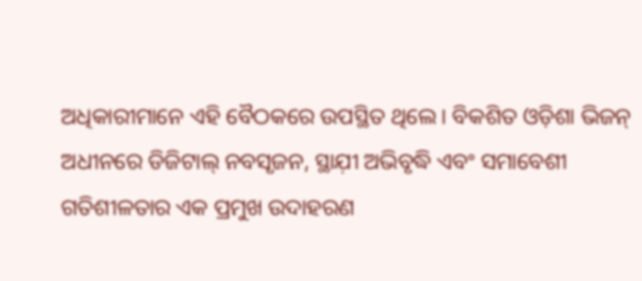ଅଧିକାରୀମାନେ ଏହି ବୈଠକରେ ଉପସ୍ଥିତ ଥିଲେ। ବିକଶିତ ଓଡ଼ିଶା ଭିଜନ୍ ଅଧୀନରେ ଡିଜିଟାଲ୍ ନବସୃଜନ, ସ୍ଥାଯ଼ୀ ଅଭିବୃଦ୍ଧି ଏବଂ ସମାବେଶୀ ଗତିଶୀଳତାର ଏକ ପ୍ରମୁଖ ଉଦାହରଣ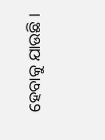ହେବାକୁ ଯାଉଛି ।